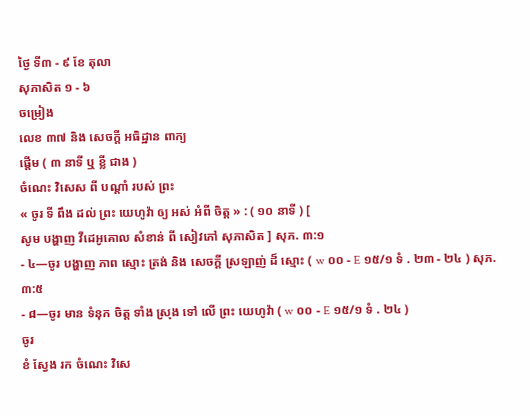ថ្ងៃ ទី៣ - ៩ ខែ តុលា
សុភាសិត ១ - ៦
ចម្រៀង
លេខ ៣៧ និង សេចក្ដី អធិដ្ឋាន ពាក្យ
ផ្ដើម ( ៣ នាទី ឬ ខ្លី ជាង )
ចំណេះ វិសេស ពី បណ្ដាំ របស់ ព្រះ
« ចូរ ទី ពឹង ដល់ ព្រះ យេហូវ៉ា ឲ្យ អស់ អំពី ចិត្ដ » : ( ១០ នាទី ) [
សូម បង្ហាញ វីដេអូគោល សំខាន់ ពី សៀវភៅ សុភាសិត ] សុភ. ៣:១
- ៤—ចូរ បង្ហាញ ភាព ស្មោះ ត្រង់ និង សេចក្ដី ស្រឡាញ់ ដ៏ ស្មោះ ( w ០០ - E ១៥/១ ទំ . ២៣ - ២៤ ) សុភ. ៣:៥
- ៨—ចូរ មាន ទំនុក ចិត្ដ ទាំង ស្រុង ទៅ លើ ព្រះ យេហូវ៉ា ( w ០០ - E ១៥/១ ទំ . ២៤ )
ចូរ
ខំ ស្វែង រក ចំណេះ វិសេ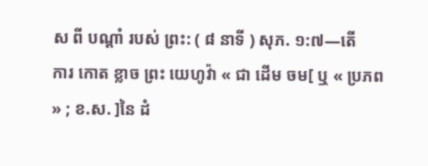ស ពី បណ្ដាំ របស់ ព្រះ: ( ៨ នាទី ) សុភ. ១:៧—តើ
ការ កោត ខ្លាច ព្រះ យេហូវ៉ា « ជា ដើម ចម[ ឬ « ប្រភព » ; ខ.ស. ]នៃ ដំ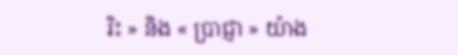រិះ » និង « ប្រាជ្ញា » យ៉ាង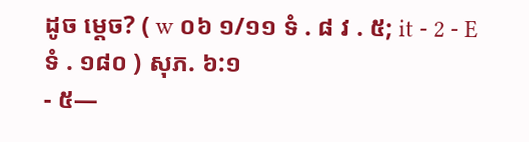ដូច ម្ដេច? ( w ០៦ ១/១១ ទំ . ៨ វ . ៥; it - 2 - E ទំ . ១៨០ ) សុភ. ៦:១
- ៥—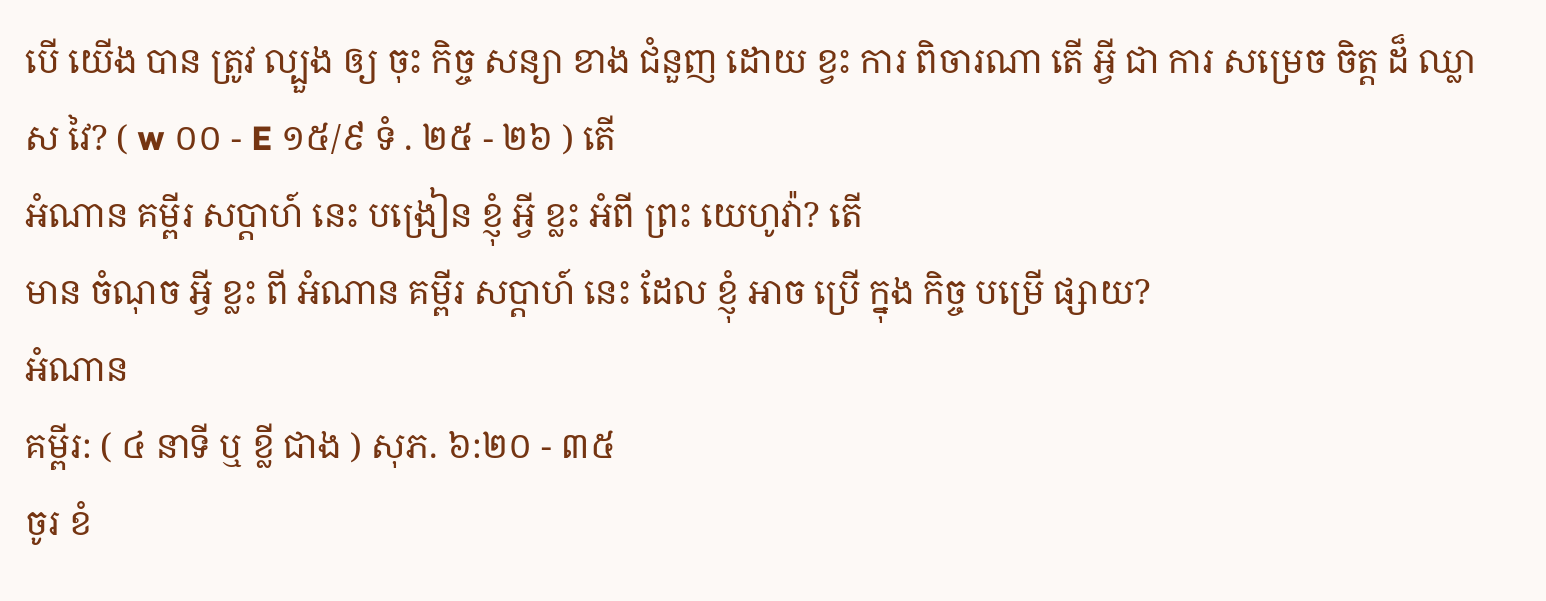បើ យើង បាន ត្រូវ ល្បួង ឲ្យ ចុះ កិច្ច សន្យា ខាង ជំនួញ ដោយ ខ្វះ ការ ពិចារណា តើ អ្វី ជា ការ សម្រេច ចិត្ដ ដ៏ ឈ្លាស វៃ? ( w ០០ - E ១៥/៩ ទំ . ២៥ - ២៦ ) តើ
អំណាន គម្ពីរ សប្ដាហ៍ នេះ បង្រៀន ខ្ញុំ អ្វី ខ្លះ អំពី ព្រះ យេហូវ៉ា? តើ
មាន ចំណុច អ្វី ខ្លះ ពី អំណាន គម្ពីរ សប្ដាហ៍ នេះ ដែល ខ្ញុំ អាច ប្រើ ក្នុង កិច្ច បម្រើ ផ្សាយ?
អំណាន
គម្ពីរ: ( ៤ នាទី ឬ ខ្លី ជាង ) សុភ. ៦:២០ - ៣៥
ចូរ ខំ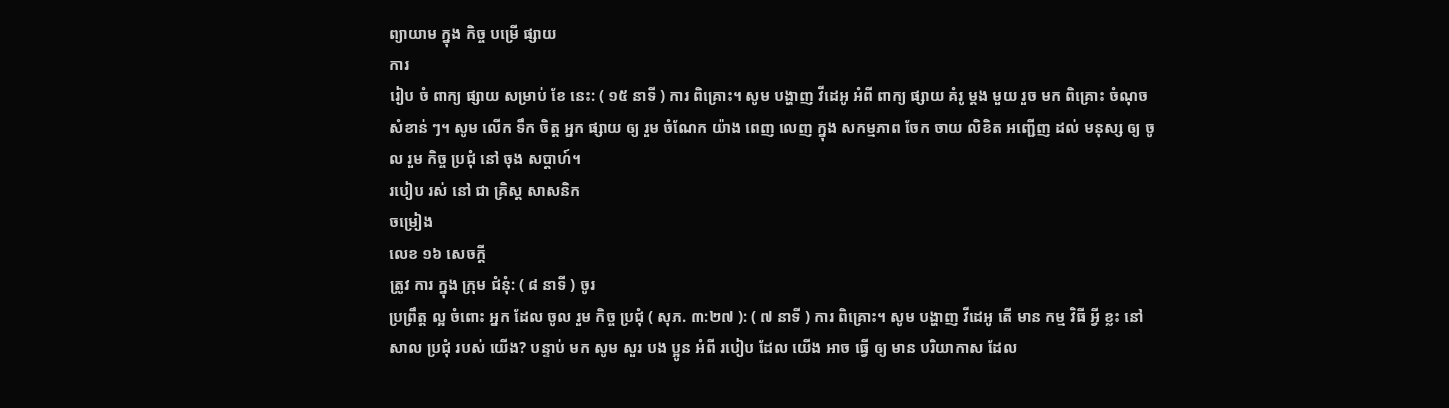ព្យាយាម ក្នុង កិច្ច បម្រើ ផ្សាយ
ការ
រៀប ចំ ពាក្យ ផ្សាយ សម្រាប់ ខែ នេះ: ( ១៥ នាទី ) ការ ពិគ្រោះ។ សូម បង្ហាញ វីដេអូ អំពី ពាក្យ ផ្សាយ គំរូ ម្ដង មួយ រួច មក ពិគ្រោះ ចំណុច សំខាន់ ៗ។ សូម លើក ទឹក ចិត្ដ អ្នក ផ្សាយ ឲ្យ រួម ចំណែក យ៉ាង ពេញ លេញ ក្នុង សកម្មភាព ចែក ចាយ លិខិត អញ្ជើញ ដល់ មនុស្ស ឲ្យ ចូល រួម កិច្ច ប្រជុំ នៅ ចុង សប្ដាហ៍។
របៀប រស់ នៅ ជា គ្រិស្ដ សាសនិក
ចម្រៀង
លេខ ១៦ សេចក្ដី
ត្រូវ ការ ក្នុង ក្រុម ជំនុំ: ( ៨ នាទី ) ចូរ
ប្រព្រឹត្ដ ល្អ ចំពោះ អ្នក ដែល ចូល រួម កិច្ច ប្រជុំ ( សុភ. ៣:២៧ ): ( ៧ នាទី ) ការ ពិគ្រោះ។ សូម បង្ហាញ វីដេអូ តើ មាន កម្ម វិធី អ្វី ខ្លះ នៅ សាល ប្រជុំ របស់ យើង? បន្ទាប់ មក សូម សួរ បង ប្អូន អំពី របៀប ដែល យើង អាច ធ្វើ ឲ្យ មាន បរិយាកាស ដែល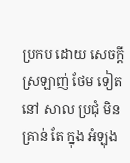ប្រកប ដោយ សេចក្ដី ស្រឡាញ់ ថែម ទៀត នៅ សាល ប្រជុំ មិន គ្រាន់ តែ ក្នុង អំឡុង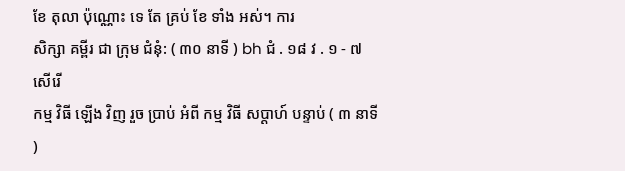ខែ តុលា ប៉ុណ្ណោះ ទេ តែ គ្រប់ ខែ ទាំង អស់។ ការ
សិក្សា គម្ពីរ ជា ក្រុម ជំនុំ: ( ៣០ នាទី ) bh ជំ . ១៨ វ . ១ - ៧ សើរើ
កម្ម វិធី ឡើង វិញ រួច ប្រាប់ អំពី កម្ម វិធី សប្ដាហ៍ បន្ទាប់ ( ៣ នាទី )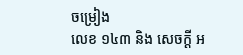ចម្រៀង
លេខ ១៤៣ និង សេចក្ដី អ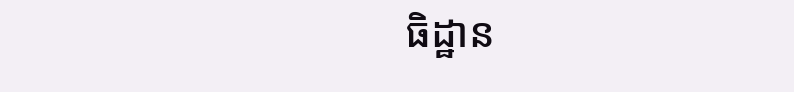ធិដ្ឋាន